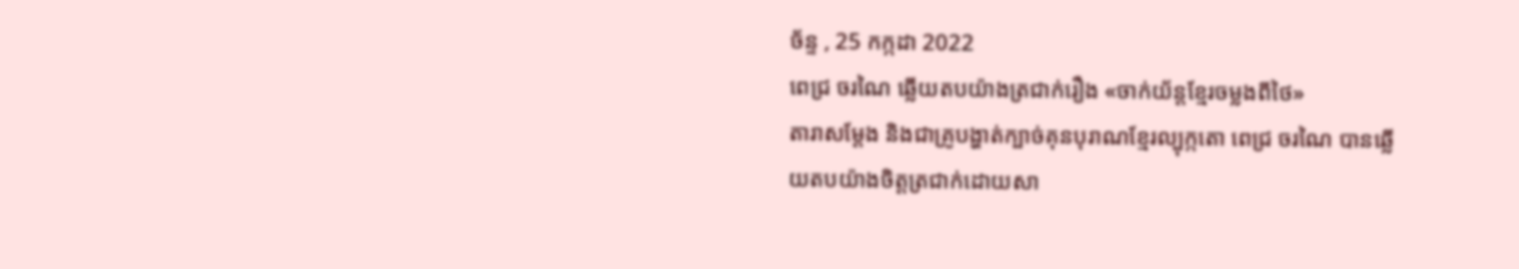ច័ន្ទ , 25 កក្កដា 2022
ពេជ្រ ចរណៃ ឆ្លើយតបយ៉ាងត្រជាក់រឿង «ចាក់យ័ន្តខ្មែរចម្លងពីថៃ»
តារាសម្តែង និងជាគ្រូបង្ហាត់ក្បាច់គុនបុរាណខ្មែរល្បុក្កតោ ពេជ្រ ចរណៃ បានឆ្លើយតបយ៉ាងចិត្តត្រជាក់ដោយសា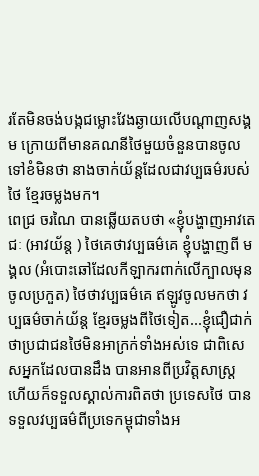រតែមិនចង់បង្កជម្លោះវែងឆ្ងាយលើបណ្តាញសង្គម ក្រោយពីមានគណនីថៃមួយចំនួនបានចូលទៅខំមិនថា នាងចាក់យ័ន្តដែលជាវប្បធម៌របស់ថៃ ខ្មែរចម្លងមក។
ពេជ្រ ចរណៃ បានឆ្លើយតបថា «ខ្ញុំបង្ហាញអាវតេជៈ (អាវយ័ន្ត ) ថៃគេថាវប្បធម៌គេ ខ្ញុំបង្ហាញពី មង្គល (អំបោះឆៅដែលកីឡាករពាក់លើក្បាលមុនចូលប្រកួត) ថៃថាវប្បធម៌គេ ឥឡូវចូលមកថា វប្បធម៌ចាក់យ័ន្ត ខ្មែរចម្លងពីថៃទៀត...ខ្ញុំជឿជាក់ថាប្រជាជនថៃមិនអាក្រក់ទាំងអស់ទេ ជាពិសេសអ្នកដែលបានដឹង បានអានពីប្រវិត្តសាស្រ្ត ហើយក៏ទទួលស្គាល់ការពិតថា ប្រទេសថៃ បានទទួលវប្បធម៌ពីប្រទេកម្ពុជាទាំងអ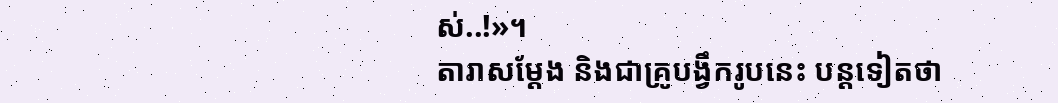ស់..!»។
តារាសម្តែង និងជាគ្រូបង្វឹករូបនេះ បន្តទៀតថា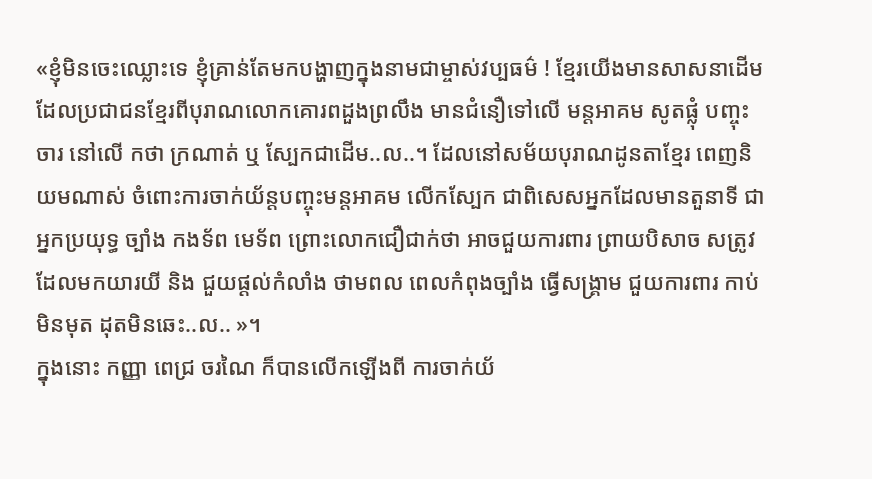«ខ្ញុំមិនចេះឈ្លោះទេ ខ្ញុំគ្រាន់តែមកបង្ហាញក្នុងនាមជាម្ចាស់វប្បធម៌ ! ខ្មែរយើងមានសាសនាដើម ដែលប្រជាជនខ្មែរពីបុរាណលោកគោរពដួងព្រលឹង មានជំនឿទៅលើ មន្តអាគម សូតផ្លុំ បញ្ចុះ ចារ នៅលើ កថា ក្រណាត់ ឬ ស្បែកជាដើម..ល..។ ដែលនៅសម័យបុរាណដូនតាខ្មែរ ពេញនិយមណាស់ ចំពោះការចាក់យ័ន្តបញ្ចុះមន្តអាគម លើកស្បែក ជាពិសេសអ្នកដែលមានតួនាទី ជាអ្នកប្រយុទ្ធ ច្បាំង កងទ័ព មេទ័ព ព្រោះលោកជឿជាក់ថា អាចជួយការពារ ព្រាយបិសាច សត្រូវ ដែលមកយារយី និង ជួយផ្ដល់កំលាំង ថាមពល ពេលកំពុងច្បាំង ធ្វើសង្រ្គាម ជួយការពារ កាប់មិនមុត ដុតមិនឆេះ..ល.. »។
ក្នុងនោះ កញ្ញា ពេជ្រ ចរណៃ ក៏បានលើកឡើងពី ការចាក់យ័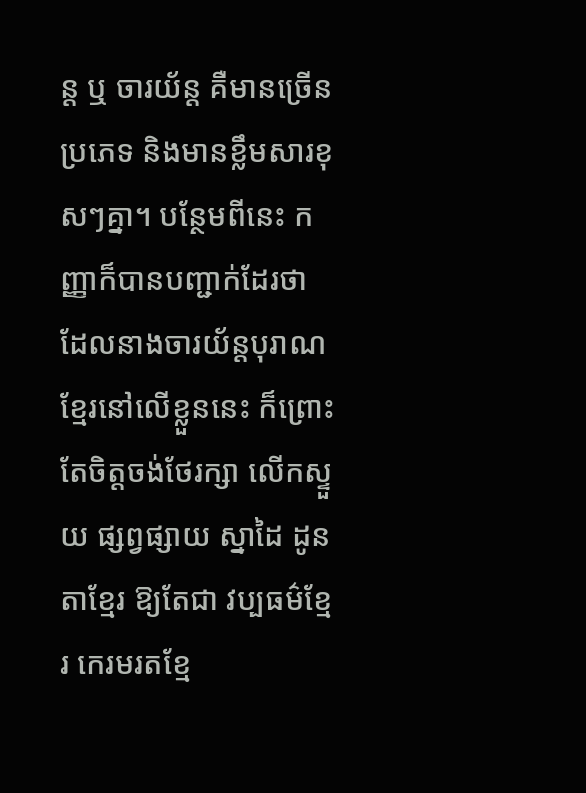ន្ត ឬ ចារយ័ន្ត គឺមានច្រើនប្រភេទ និងមានខ្លឹមសារខុសៗគ្នា។ បន្ថែមពីនេះ កញ្ញាក៏បានបញ្ជាក់ដែរថា ដែលនាងចារយ័ន្តបុរាណខ្មែរនៅលើខ្លួននេះ ក៏ព្រោះតែចិត្តចង់ថែរក្សា លើកស្ទួយ ផ្សព្វផ្សាយ ស្នាដៃ ដូនតាខ្មែរ ឱ្យតែជា វប្បធម៌ខ្មែរ កេរមរតខ្មែ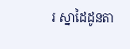រ ស្នាដៃដូនតា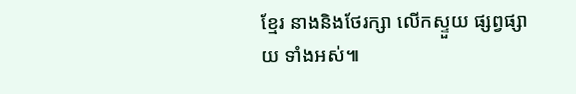ខ្មែរ នាងនិងថែរក្សា លើកស្ទួយ ផ្សព្វផ្សាយ ទាំងអស់៕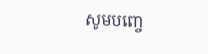សូមបញ្ចេ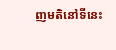ញមតិនៅទីនេះ